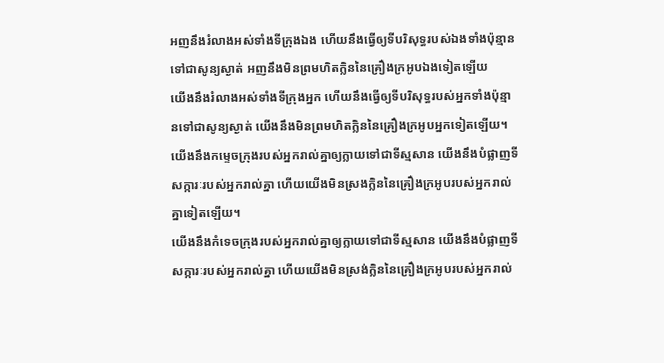អញនឹងរំលាងអស់ទាំងទីក្រុងឯង ហើយនឹងធ្វើឲ្យទីបរិសុទ្ធរបស់ឯងទាំងប៉ុន្មានទៅជាសូន្យស្ងាត់ អញនឹងមិនព្រមហិតក្លិននៃគ្រឿងក្រអូបឯងទៀតឡើយ
យើងនឹងរំលាងអស់ទាំងទីក្រុងអ្នក ហើយនឹងធ្វើឲ្យទីបរិសុទ្ធរបស់អ្នកទាំងប៉ុន្មានទៅជាសូន្យស្ងាត់ យើងនឹងមិនព្រមហិតក្លិននៃគ្រឿងក្រអូបអ្នកទៀតឡើយ។
យើងនឹងកម្ទេចក្រុងរបស់អ្នករាល់គ្នាឲ្យក្លាយទៅជាទីស្មសាន យើងនឹងបំផ្លាញទីសក្ការៈរបស់អ្នករាល់គ្នា ហើយយើងមិនស្រងក្លិននៃគ្រឿងក្រអូបរបស់អ្នករាល់គ្នាទៀតឡើយ។
យើងនឹងកំទេចក្រុងរបស់អ្នករាល់គ្នាឲ្យក្លាយទៅជាទីស្មសាន យើងនឹងបំផ្លាញទីសក្ការៈរបស់អ្នករាល់គ្នា ហើយយើងមិនស្រង់ក្លិននៃគ្រឿងក្រអូបរបស់អ្នករាល់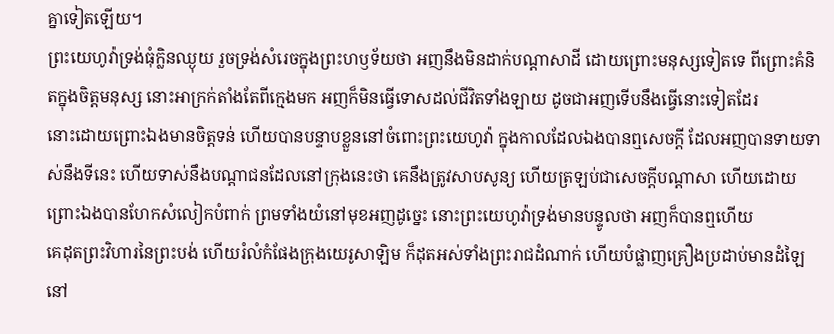គ្នាទៀតឡើយ។
ព្រះយេហូវ៉ាទ្រង់ធុំក្លិនឈ្ងុយ រួចទ្រង់សំរេចក្នុងព្រះហឫទ័យថា អញនឹងមិនដាក់បណ្តាសាដី ដោយព្រោះមនុស្សទៀតទេ ពីព្រោះគំនិតក្នុងចិត្តមនុស្ស នោះអាក្រក់តាំងតែពីក្មេងមក អញក៏មិនធ្វើទោសដល់ជីវិតទាំងឡាយ ដូចជាអញទើបនឹងធ្វើនោះទៀតដែរ
នោះដោយព្រោះឯងមានចិត្តទន់ ហើយបានបន្ទាបខ្លួននៅចំពោះព្រះយេហូវ៉ា ក្នុងកាលដែលឯងបានឮសេចក្ដី ដែលអញបានទាយទាស់នឹងទីនេះ ហើយទាស់នឹងបណ្តាជនដែលនៅក្រុងនេះថា គេនឹងត្រូវសាបសូន្យ ហើយត្រឡប់ជាសេចក្ដីបណ្តាសា ហើយដោយព្រោះឯងបានហែកសំលៀកបំពាក់ ព្រមទាំងយំនៅមុខអញដូច្នេះ នោះព្រះយេហូវ៉ាទ្រង់មានបន្ទូលថា អញក៏បានឮហើយ
គេដុតព្រះវិហារនៃព្រះបង់ ហើយរំលំកំផែងក្រុងយេរូសាឡិម ក៏ដុតអស់ទាំងព្រះរាជដំណាក់ ហើយបំផ្លាញគ្រឿងប្រដាប់មានដំឡៃ នៅ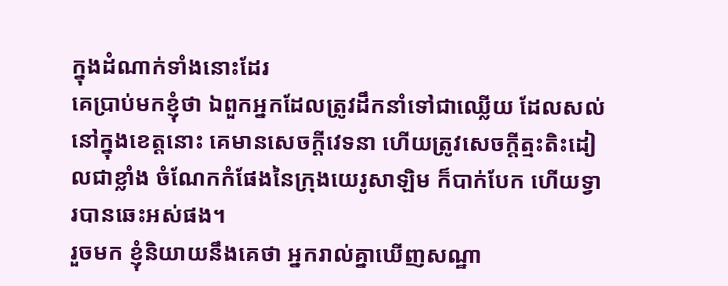ក្នុងដំណាក់ទាំងនោះដែរ
គេប្រាប់មកខ្ញុំថា ឯពួកអ្នកដែលត្រូវដឹកនាំទៅជាឈ្លើយ ដែលសល់នៅក្នុងខេត្តនោះ គេមានសេចក្ដីវេទនា ហើយត្រូវសេចក្ដីត្មះតិះដៀលជាខ្លាំង ចំណែកកំផែងនៃក្រុងយេរូសាឡិម ក៏បាក់បែក ហើយទ្វារបានឆេះអស់ផង។
រួចមក ខ្ញុំនិយាយនឹងគេថា អ្នករាល់គ្នាឃើញសណ្ឋា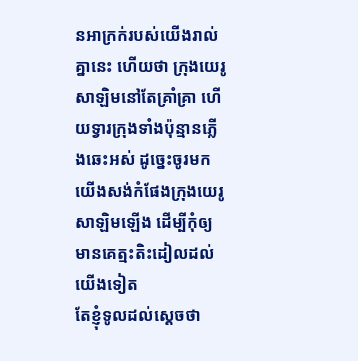នអាក្រក់របស់យើងរាល់គ្នានេះ ហើយថា ក្រុងយេរូសាឡិមនៅតែគ្រាំគ្រា ហើយទ្វារក្រុងទាំងប៉ុន្មានភ្លើងឆេះអស់ ដូច្នេះចូរមក យើងសង់កំផែងក្រុងយេរូសាឡិមឡើង ដើម្បីកុំឲ្យមានគេត្មះតិះដៀលដល់យើងទៀត
តែខ្ញុំទូលដល់ស្តេចថា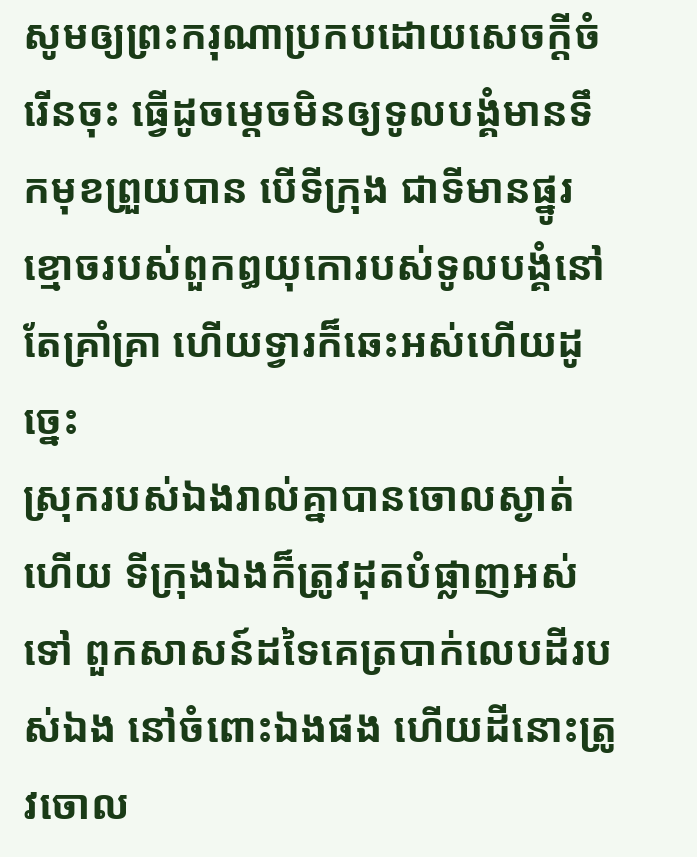សូមឲ្យព្រះករុណាប្រកបដោយសេចក្ដីចំរើនចុះ ធ្វើដូចម្តេចមិនឲ្យទូលបង្គំមានទឹកមុខព្រួយបាន បើទីក្រុង ជាទីមានផ្នូរខ្មោចរបស់ពួកឰយុកោរបស់ទូលបង្គំនៅតែគ្រាំគ្រា ហើយទ្វារក៏ឆេះអស់ហើយដូច្នេះ
ស្រុករបស់ឯងរាល់គ្នាបានចោលស្ងាត់ហើយ ទីក្រុងឯងក៏ត្រូវដុតបំផ្លាញអស់ទៅ ពួកសាសន៍ដទៃគេត្របាក់លេបដីរបស់ឯង នៅចំពោះឯងផង ហើយដីនោះត្រូវចោល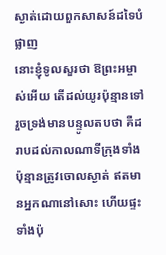ស្ងាត់ដោយពួកសាសន៍ដទៃបំផ្លាញ
នោះខ្ញុំទូលសួរថា ឱព្រះអម្ចាស់អើយ តើដល់យូរប៉ុន្មានទៅ រួចទ្រង់មានបន្ទូលតបថា គឺដរាបដល់កាលណាទីក្រុងទាំងប៉ុន្មានត្រូវចោលស្ងាត់ ឥតមានអ្នកណានៅសោះ ហើយផ្ទះទាំងប៉ុ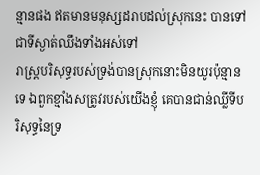ន្មានផង ឥតមានមនុស្សដរាបដល់ស្រុកនេះ បានទៅជាទីស្ងាត់ឈឹងទាំងអស់ទៅ
រាស្ត្របរិសុទ្ធរបស់ទ្រង់បានស្រុកនោះមិនយូរប៉ុន្មានទេ ឯពួកខ្មាំងសត្រូវរបស់យើងខ្ញុំ គេបានជាន់ឈ្លីទីបរិសុទ្ធនៃទ្រ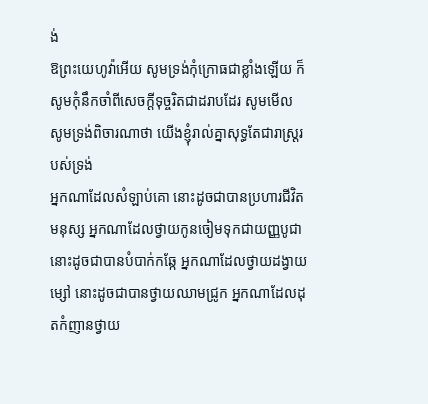ង់
ឱព្រះយេហូវ៉ាអើយ សូមទ្រង់កុំក្រោធជាខ្លាំងឡើយ ក៏សូមកុំនឹកចាំពីសេចក្ដីទុច្ចរិតជាដរាបដែរ សូមមើល សូមទ្រង់ពិចារណាថា យើងខ្ញុំរាល់គ្នាសុទ្ធតែជារាស្ត្ររបស់ទ្រង់
អ្នកណាដែលសំឡាប់គោ នោះដូចជាបានប្រហារជីវិតមនុស្ស អ្នកណាដែលថ្វាយកូនចៀមទុកជាយញ្ញបូជា នោះដូចជាបានបំបាក់កឆ្កែ អ្នកណាដែលថ្វាយដង្វាយម្សៅ នោះដូចជាបានថ្វាយឈាមជ្រូក អ្នកណាដែលដុតកំញានថ្វាយ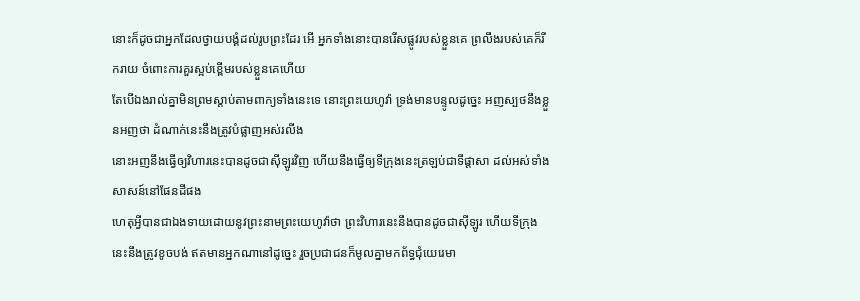នោះក៏ដូចជាអ្នកដែលថ្វាយបង្គំដល់រូបព្រះដែរ អើ អ្នកទាំងនោះបានរើសផ្លូវរបស់ខ្លួនគេ ព្រលឹងរបស់គេក៏រីករាយ ចំពោះការគួរស្អប់ខ្ពើមរបស់ខ្លួនគេហើយ
តែបើឯងរាល់គ្នាមិនព្រមស្តាប់តាមពាក្យទាំងនេះទេ នោះព្រះយេហូវ៉ា ទ្រង់មានបន្ទូលដូច្នេះ អញស្បថនឹងខ្លួនអញថា ដំណាក់នេះនឹងត្រូវបំផ្លាញអស់រលីង
នោះអញនឹងធ្វើឲ្យវិហារនេះបានដូចជាស៊ីឡូរវិញ ហើយនឹងធ្វើឲ្យទីក្រុងនេះត្រឡប់ជាទីផ្តាសា ដល់អស់ទាំងសាសន៍នៅផែនដីផង
ហេតុអ្វីបានជាឯងទាយដោយនូវព្រះនាមព្រះយេហូវ៉ាថា ព្រះវិហារនេះនឹងបានដូចជាស៊ីឡូរ ហើយទីក្រុងនេះនឹងត្រូវខូចបង់ ឥតមានអ្នកណានៅដូច្នេះ រួចប្រជាជនក៏មូលគ្នាមកព័ទ្ធជុំយេរេមា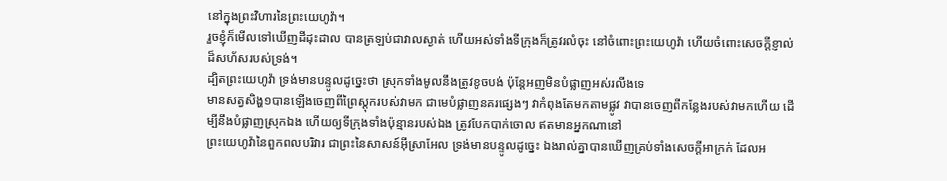នៅក្នុងព្រះវិហារនៃព្រះយេហូវ៉ា។
រួចខ្ញុំក៏មើលទៅឃើញដីដុះដាល បានត្រឡប់ជាវាលស្ងាត់ ហើយអស់ទាំងទីក្រុងក៏ត្រូវរលំចុះ នៅចំពោះព្រះយេហូវ៉ា ហើយចំពោះសេចក្ដីខ្ញាល់ដ៏សហ័សរបស់ទ្រង់។
ដ្បិតព្រះយេហូវ៉ា ទ្រង់មានបន្ទូលដូច្នេះថា ស្រុកទាំងមូលនឹងត្រូវខូចបង់ ប៉ុន្តែអញមិនបំផ្លាញអស់រលីងទេ
មានសត្វសិង្ហ១បានឡើងចេញពីព្រៃស្តុករបស់វាមក ជាមេបំផ្លាញនគរផ្សេងៗ វាកំពុងតែមកតាមផ្លូវ វាបានចេញពីកន្លែងរបស់វាមកហើយ ដើម្បីនឹងបំផ្លាញស្រុកឯង ហើយឲ្យទីក្រុងទាំងប៉ុន្មានរបស់ឯង ត្រូវបែកបាក់ចោល ឥតមានអ្នកណានៅ
ព្រះយេហូវ៉ានៃពួកពលបរិវារ ជាព្រះនៃសាសន៍អ៊ីស្រាអែល ទ្រង់មានបន្ទូលដូច្នេះ ឯងរាល់គ្នាបានឃើញគ្រប់ទាំងសេចក្ដីអាក្រក់ ដែលអ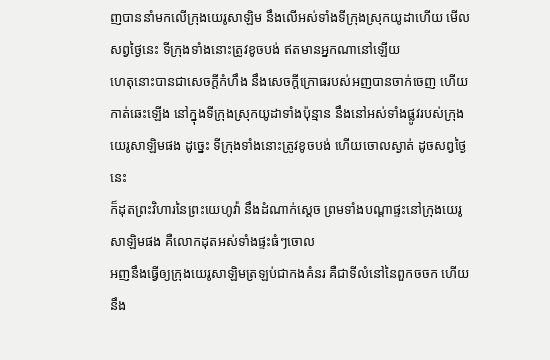ញបាននាំមកលើក្រុងយេរូសាឡិម នឹងលើអស់ទាំងទីក្រុងស្រុកយូដាហើយ មើលសព្វថ្ងៃនេះ ទីក្រុងទាំងនោះត្រូវខូចបង់ ឥតមានអ្នកណានៅឡើយ
ហេតុនោះបានជាសេចក្ដីកំហឹង នឹងសេចក្ដីក្រោធរបស់អញបានចាក់ចេញ ហើយកាត់ឆេះឡើង នៅក្នុងទីក្រុងស្រុកយូដាទាំងប៉ុន្មាន នឹងនៅអស់ទាំងផ្លូវរបស់ក្រុងយេរូសាឡិមផង ដូច្នេះ ទីក្រុងទាំងនោះត្រូវខូចបង់ ហើយចោលស្ងាត់ ដូចសព្វថ្ងៃនេះ
ក៏ដុតព្រះវិហារនៃព្រះយេហូវ៉ា នឹងដំណាក់ស្តេច ព្រមទាំងបណ្តាផ្ទះនៅក្រុងយេរូសាឡិមផង គឺលោកដុតអស់ទាំងផ្ទះធំៗចោល
អញនឹងធ្វើឲ្យក្រុងយេរូសាឡិមត្រឡប់ជាកងគំនរ គឺជាទីលំនៅនៃពួកចចក ហើយនឹង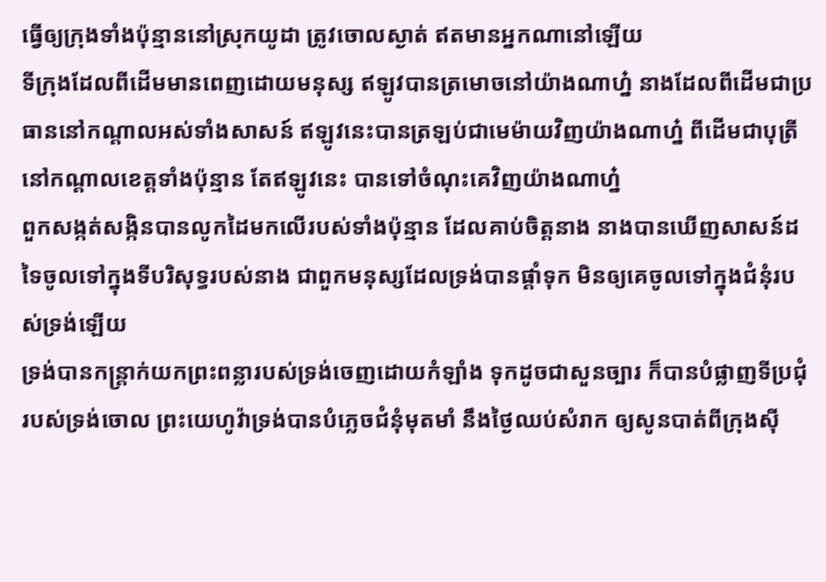ធ្វើឲ្យក្រុងទាំងប៉ុន្មាននៅស្រុកយូដា ត្រូវចោលស្ងាត់ ឥតមានអ្នកណានៅឡើយ
ទីក្រុងដែលពីដើមមានពេញដោយមនុស្ស ឥឡូវបានត្រមោចនៅយ៉ាងណាហ្ន៎ នាងដែលពីដើមជាប្រធាននៅកណ្តាលអស់ទាំងសាសន៍ ឥឡូវនេះបានត្រឡប់ជាមេម៉ាយវិញយ៉ាងណាហ្ន៎ ពីដើមជាបុត្រីនៅកណ្តាលខេត្តទាំងប៉ុន្មាន តែឥឡូវនេះ បានទៅចំណុះគេវិញយ៉ាងណាហ្ន៎
ពួកសង្កត់សង្កិនបានលូកដៃមកលើរបស់ទាំងប៉ុន្មាន ដែលគាប់ចិត្តនាង នាងបានឃើញសាសន៍ដទៃចូលទៅក្នុងទីបរិសុទ្ធរបស់នាង ជាពួកមនុស្សដែលទ្រង់បានផ្តាំទុក មិនឲ្យគេចូលទៅក្នុងជំនុំរបស់ទ្រង់ឡើយ
ទ្រង់បានកន្ត្រាក់យកព្រះពន្លារបស់ទ្រង់ចេញដោយកំឡាំង ទុកដូចជាសួនច្បារ ក៏បានបំផ្លាញទីប្រជុំរបស់ទ្រង់ចោល ព្រះយេហូវ៉ាទ្រង់បានបំភ្លេចជំនុំមុតមាំ នឹងថ្ងៃឈប់សំរាក ឲ្យសូនបាត់ពីក្រុងស៊ី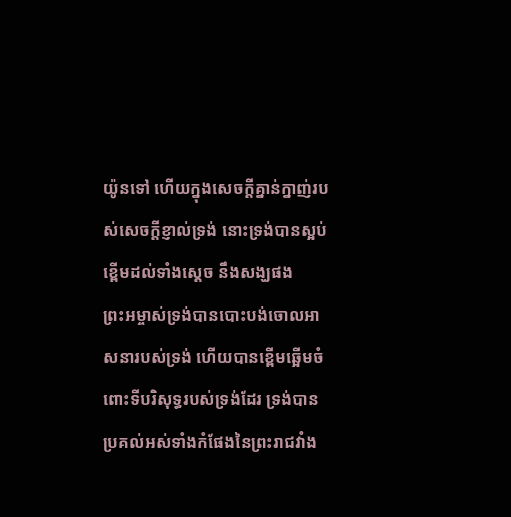យ៉ូនទៅ ហើយក្នុងសេចក្ដីគ្នាន់ក្នាញ់របស់សេចក្ដីខ្ញាល់ទ្រង់ នោះទ្រង់បានស្អប់ខ្ពើមដល់ទាំងស្តេច នឹងសង្ឃផង
ព្រះអម្ចាស់ទ្រង់បានបោះបង់ចោលអាសនារបស់ទ្រង់ ហើយបានខ្ពើមឆ្អើមចំពោះទីបរិសុទ្ធរបស់ទ្រង់ដែរ ទ្រង់បានប្រគល់អស់ទាំងកំផែងនៃព្រះរាជវាំង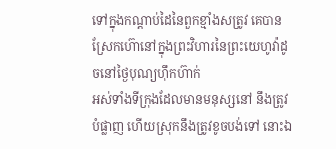ទៅក្នុងកណ្តាប់ដៃនៃពួកខ្មាំងសត្រូវ គេបានស្រែកហ៊ោនៅក្នុងព្រះវិហារនៃព្រះយេហូវ៉ាដូចនៅថ្ងៃបុណ្យហ៊ឹកហ៊ាក់
អស់ទាំងទីក្រុងដែលមានមនុស្សនៅ នឹងត្រូវបំផ្លាញ ហើយស្រុកនឹងត្រូវខូចបង់ទៅ នោះឯ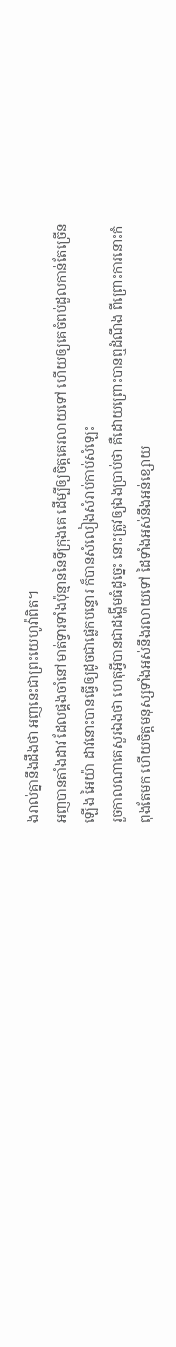ងរាល់គ្នានឹងដឹងថា អញនេះជាព្រះយេហូវ៉ាពិត។
អញបានតាំងដាវ ដែលផ្គងចាំនៅមាត់ទ្វារទាំងប៉ុន្មាននៃទីក្រុងគេ ដើម្បីឲ្យចិត្តគេរលាយទៅ ហើយឲ្យគេចំពប់ដួលកាន់តែច្រើនឡើង អៃយ៉ា ដាវនោះបានធ្វើឲ្យដូចជាផ្លេកបន្ទោរ ក៏បានសំលៀងសំរាប់កាប់សំឡេះ
រួចកាលណាគេសួរឯងថា ហេតុអ្វីបានជាដង្ហើមធំដូច្នេះ នោះត្រូវឲ្យឯងប្រាប់ថា គឺដោយព្រោះបានឮដំណឹង ពីព្រោះការនោះកំពុងតែមក ហើយចិត្តមនុស្សទាំងអស់នឹងរលាយទៅ ដៃទាំងអស់នឹងអន់ខ្សោយ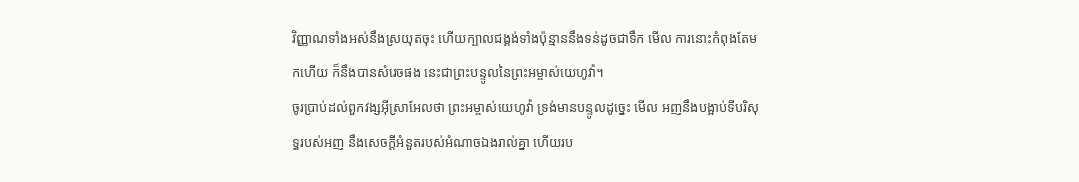វិញ្ញាណទាំងអស់នឹងស្រយុតចុះ ហើយក្បាលជង្គង់ទាំងប៉ុន្មាននឹងទន់ដូចជាទឹក មើល ការនោះកំពុងតែមកហើយ ក៏នឹងបានសំរេចផង នេះជាព្រះបន្ទូលនៃព្រះអម្ចាស់យេហូវ៉ា។
ចូរប្រាប់ដល់ពួកវង្សអ៊ីស្រាអែលថា ព្រះអម្ចាស់យេហូវ៉ា ទ្រង់មានបន្ទូលដូច្នេះ មើល អញនឹងបង្អាប់ទីបរិសុទ្ធរបស់អញ នឹងសេចក្ដីអំនួតរបស់អំណាចឯងរាល់គ្នា ហើយរប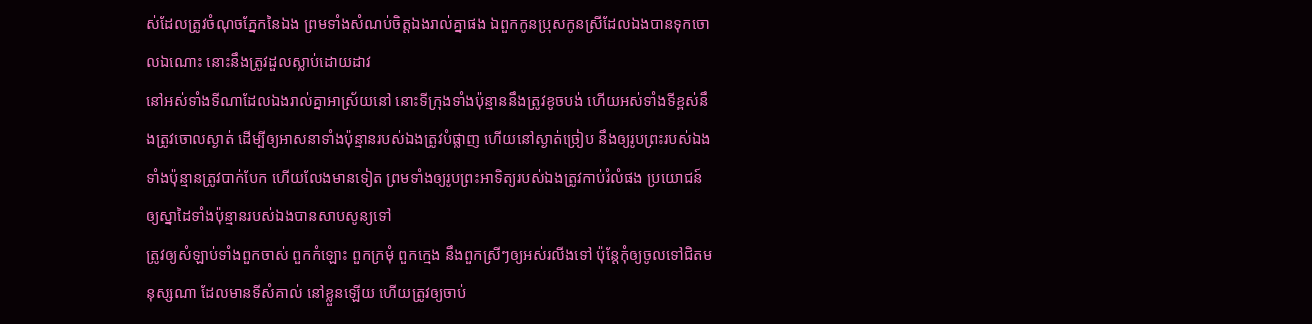ស់ដែលត្រូវចំណុចភ្នែកនៃឯង ព្រមទាំងសំណប់ចិត្តឯងរាល់គ្នាផង ឯពួកកូនប្រុសកូនស្រីដែលឯងបានទុកចោលឯណោះ នោះនឹងត្រូវដួលស្លាប់ដោយដាវ
នៅអស់ទាំងទីណាដែលឯងរាល់គ្នាអាស្រ័យនៅ នោះទីក្រុងទាំងប៉ុន្មាននឹងត្រូវខូចបង់ ហើយអស់ទាំងទីខ្ពស់នឹងត្រូវចោលស្ងាត់ ដើម្បីឲ្យអាសនាទាំងប៉ុន្មានរបស់ឯងត្រូវបំផ្លាញ ហើយនៅស្ងាត់ច្រៀប នឹងឲ្យរូបព្រះរបស់ឯងទាំងប៉ុន្មានត្រូវបាក់បែក ហើយលែងមានទៀត ព្រមទាំងឲ្យរូបព្រះអាទិត្យរបស់ឯងត្រូវកាប់រំលំផង ប្រយោជន៍ឲ្យស្នាដៃទាំងប៉ុន្មានរបស់ឯងបានសាបសូន្យទៅ
ត្រូវឲ្យសំឡាប់ទាំងពួកចាស់ ពួកកំឡោះ ពួកក្រមុំ ពួកក្មេង នឹងពួកស្រីៗឲ្យអស់រលីងទៅ ប៉ុន្តែកុំឲ្យចូលទៅជិតមនុស្សណា ដែលមានទីសំគាល់ នៅខ្លួនឡើយ ហើយត្រូវឲ្យចាប់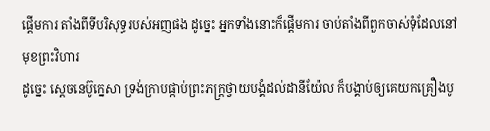ផ្តើមការ តាំងពីទីបរិសុទ្ធរបស់អញផង ដូច្នេះ អ្នកទាំងនោះក៏ផ្តើមការ ចាប់តាំងពីពួកចាស់ទុំដែលនៅមុខព្រះវិហារ
ដូច្នេះ ស្តេចនេប៊ូក្នេសា ទ្រង់ក្រាបផ្កាប់ព្រះភក្ត្រថ្វាយបង្គំដល់ដានីយ៉ែល ក៏បង្គាប់ឲ្យគេយកគ្រឿងបូ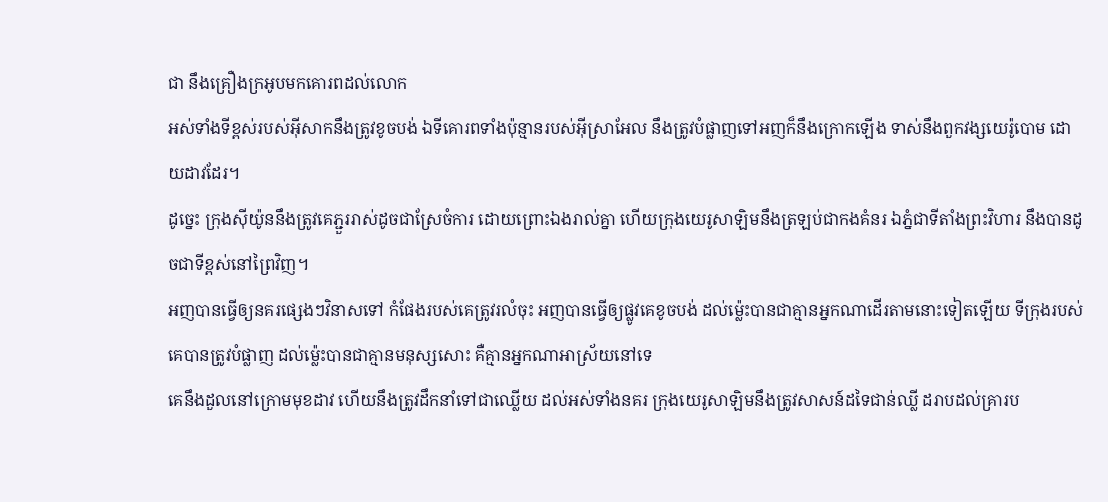ជា នឹងគ្រឿងក្រអូបមកគោរពដល់លោក
អស់ទាំងទីខ្ពស់របស់អ៊ីសាកនឹងត្រូវខូចបង់ ឯទីគោរពទាំងប៉ុន្មានរបស់អ៊ីស្រាអែល នឹងត្រូវបំផ្លាញទៅអញក៏នឹងក្រោកឡើង ទាស់នឹងពួកវង្សយេរ៉ូបោម ដោយដាវដែរ។
ដូច្នេះ ក្រុងស៊ីយ៉ូននឹងត្រូវគេភ្ជួររាស់ដូចជាស្រែចំការ ដោយព្រោះឯងរាល់គ្នា ហើយក្រុងយេរូសាឡិមនឹងត្រឡប់ជាកងគំនរ ឯភ្នំជាទីតាំងព្រះវិហារ នឹងបានដូចជាទីខ្ពស់នៅព្រៃវិញ។
អញបានធ្វើឲ្យនគរផ្សេងៗវិនាសទៅ កំផែងរបស់គេត្រូវរលំចុះ អញបានធ្វើឲ្យផ្លូវគេខូចបង់ ដល់ម៉្លេះបានជាគ្មានអ្នកណាដើរតាមនោះទៀតឡើយ ទីក្រុងរបស់គេបានត្រូវបំផ្លាញ ដល់ម៉្លេះបានជាគ្មានមនុស្សសោះ គឺគ្មានអ្នកណាអាស្រ័យនៅទេ
គេនឹងដួលនៅក្រោមមុខដាវ ហើយនឹងត្រូវដឹកនាំទៅជាឈ្លើយ ដល់អស់ទាំងនគរ ក្រុងយេរូសាឡិមនឹងត្រូវសាសន៍ដទៃជាន់ឈ្លី ដរាបដល់គ្រារប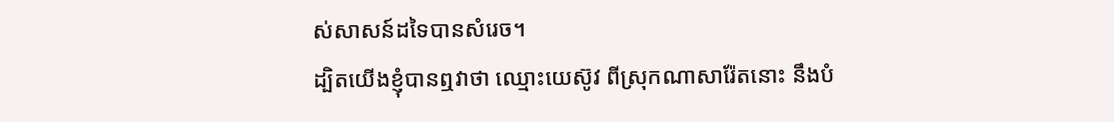ស់សាសន៍ដទៃបានសំរេច។
ដ្បិតយើងខ្ញុំបានឮវាថា ឈ្មោះយេស៊ូវ ពីស្រុកណាសារ៉ែតនោះ នឹងបំ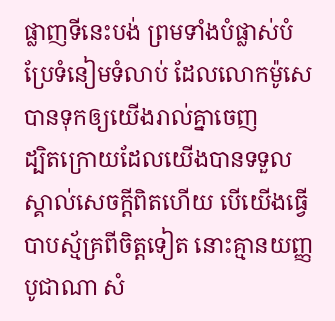ផ្លាញទីនេះបង់ ព្រមទាំងបំផ្លាស់បំប្រែទំនៀមទំលាប់ ដែលលោកម៉ូសេបានទុកឲ្យយើងរាល់គ្នាចេញ
ដ្បិតក្រោយដែលយើងបានទទួលស្គាល់សេចក្ដីពិតហើយ បើយើងធ្វើបាបស្ម័គ្រពីចិត្តទៀត នោះគ្មានយញ្ញបូជាណា សំ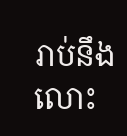រាប់នឹងលោះ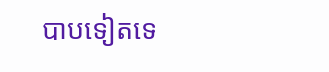បាបទៀតទេ